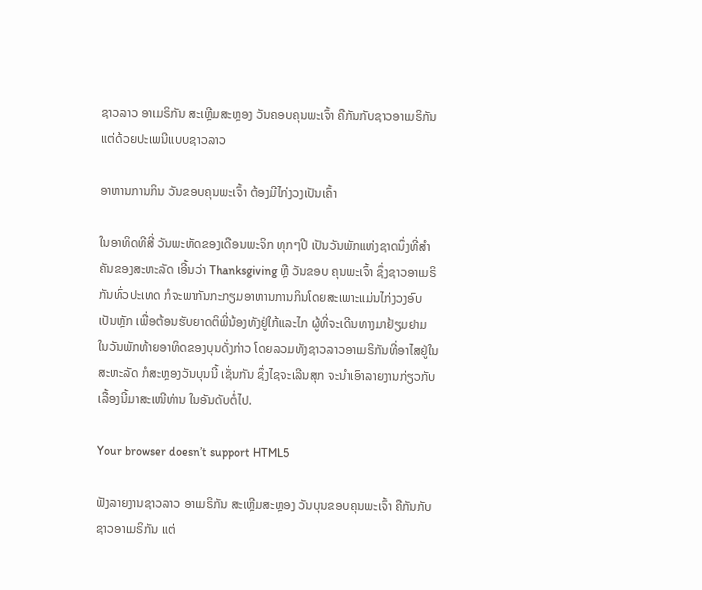ຊາວລາວ ອາເມຣິກັນ ສະເຫຼີມສະຫຼອງ ວັນຄອບຄຸນພະເຈົ້າ ຄືກັນກັບຊາວອາເມຣິກັນ ແຕ່ດ້ວຍປະເພນີແບບຊາວລາວ

ອາຫານການກິນ ວັນຂອບຄຸນພະເຈົ້າ ຕ້ອງມີໄກ່ງວງເປັນເຄົ້າ

ໃນອາທິດທີສີ່ ວັນພະຫັດຂອງເດືອນພະຈິກ ທຸກໆປີ ເປັນວັນພັກແຫ່ງຊາດນຶ່ງທີ່ສຳຄັນຂອງສະຫະລັດ ເອີ້ນວ່າ Thanksgiving ຫຼື ວັນຂອບ ຄຸນພະເຈົ້າ ຊຶ່ງຊາວອາເມຣິກັນທົ່ວປະເທດ ກໍຈະພາກັນກະກຽມອາຫານການກິນໂດຍສະເພາະແມ່ນໄກ່ງວງອົບເປັນຫຼັກ ເພື່ອຕ້ອນຮັບຍາດຕິພີ່ນ້ອງທັງຢູ່ໃກ້ແລະໄກ ຜູ້ທີ່ຈະເດີນທາງມາຢ້ຽມຢາມ ໃນວັນພັກທ້າຍອາທິດຂອງບຸນດັ່ງກ່າວ ໂດຍລວມທັງຊາວລາວອາເມຣິກັນທີ່ອາໄສຢູ່ໃນສະຫະລັດ ກໍສະຫຼອງວັນບຸນນີ້ ເຊັ່ນກັນ ຊຶ່ງໄຊຈະເລີນສຸກ ຈະນຳເອົາລາຍງານກ່ຽວກັບເລື້ອງນີ້ມາສະເໜີທ່ານ ໃນອັນດັບຕໍ່ໄປ.

Your browser doesn’t support HTML5

ຟັງລາຍງານຊາວລາວ ອາເມຣິກັນ ສະເຫຼີມສະຫຼອງ ວັນບຸນຂອບຄຸນພະເຈົ້າ ຄືກັນກັບຊາວອາເມຣິກັນ ແຕ່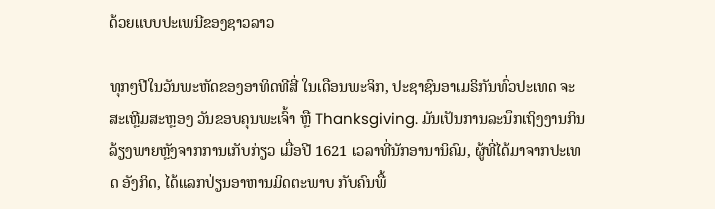ດ້ວຍແບບປະເພນີຂອງຊາວລາວ

ທຸກໆປີໃນວັນພະຫັດຂອງອາທິດທີສີ່ ໃນເດືອນພະຈິກ, ປະຊາຊົນອາເມຣິກັນທົ່ວປະເທດ ຈະສະເຫຼີມສະຫຼອງ ວັນຂອບຄຸນພະເຈົ້າ ຫຼື Thanksgiving. ມັນເປັນການລະນຶກເຖິງງານກິນລ້ຽງພາຍຫຼັງຈາກການເກັບກ່ຽວ ເມື່ອປີ 1621 ເວລາທີ່ນັກອານານິຄົມ, ຜູ້ທີ່ໄດ້ມາຈາກປະເທດ ອັງກິດ, ໄດ້ແລກປ່ຽນອາຫານມິດຕະພາບ ກັບຄົນພື້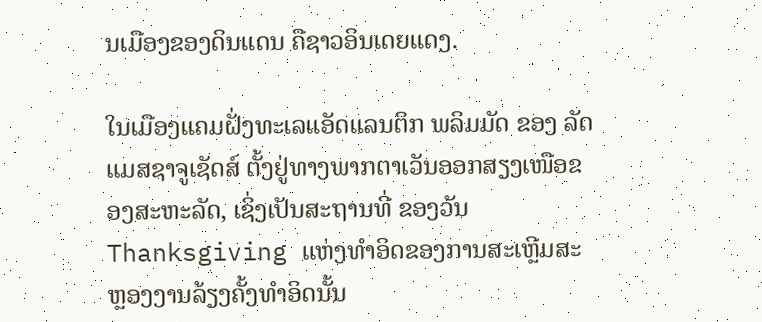ນເມືອງຂອງດິນແດນ ຄືຊາວອິນເດຍແດງ.

ໃນເມືອງແຄມຝັ່ງທະເລແອັດແລນຕິກ ພລິມມັດ ຂອງ ລັດແມສຊາຈູເຊັດສ໌ ຕັ້ງຢູ່ທາງພາກຕາເວັນອອກສຽງເໜືອຂອງສະຫະລັດ, ເຊິ່ງເປັນສະຖານທີ່ ຂອງວັນ Thanksgiving ແຫ່ງທຳອິດຂອງການສະເຫຼີມສະຫຼອງງານລ້ຽງຄັ້ງທຳອິດນັ້ນ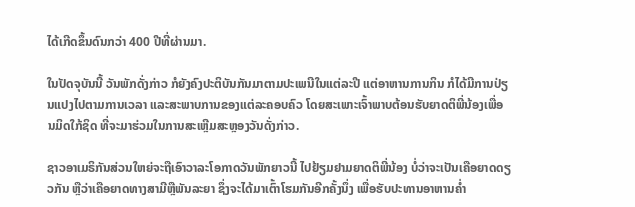ໄດ້ເກີດຂຶ້ນດົນກວ່າ 400 ປີທີ່ຜ່ານມາ.

ໃນປັດຈຸບັນນີ້ ວັນພັກດັ່ງກ່າວ ກໍຍັງຄົງປະຕິບັນກັນມາຕາມປະເພນີໃນແຕ່ລະປີ ແຕ່ອາຫານການກິນ ກໍໄດ້ມີການປ່ຽນແປງໄປຕາມການເວລາ ແລະສະພາບການຂອງແຕ່ລະຄອບຄົວ ໂດຍສະເພາະເຈົ້າພາບຕ້ອນຮັບຍາດຕິພີ່ນ້ອງເພື່ອນມິດໃກ້ຊິດ ທີ່ຈະມາຮ່ວມໃນການສະເຫຼີມສະຫຼອງວັນດັ່ງກ່າວ.

ຊາວອາເມຣິກັນສ່ວນໃຫຍ່ຈະຖືເອົາວາລະໂອກາດວັນພັກຍາວນີ້ ໄປຢ້ຽມຢາມຍາດຕິພີ່ນ້ອງ ບໍ່ວ່າຈະເປັນເຄືອຍາດດຽວກັນ ຫຼືວ່າເຄືອຍາດທາງສາມີຫຼືພັນລະຍາ ຊຶ່ງຈະໄດ້ມາເຕົ້າໂຮມກັນອີກຄັ້ງນຶ່ງ ເພື່ອຮັບປະທານອາຫານຄ່ຳ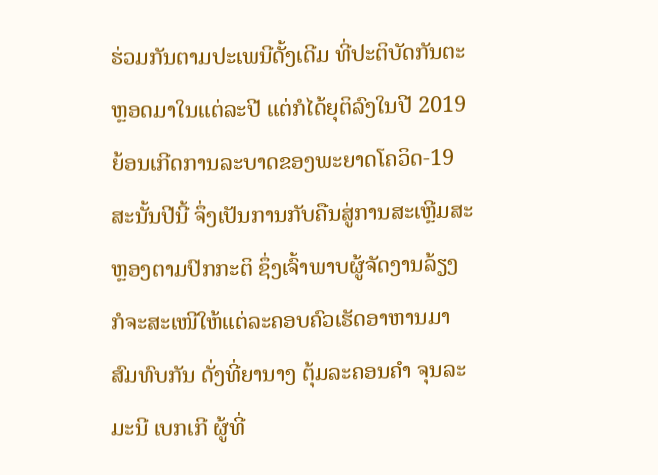ຮ່ວມກັນຕາມປະເພນີດັ້ງເດີມ ທີ່ປະຕິບັດກັນຕະຫຼອດມາໃນແຕ່ລະປີ ແຕ່ກໍໄດ້ຍຸຕິລົງໃນປີ 2019 ຍ້ອນເກີດການລະບາດຂອງພະຍາດໂຄວິດ-19 ສະນັ້ນປີນີ້ ຈຶ່ງເປັນການກັບຄືນສູ່ການສະເຫຼີມສະຫຼອງຕາມປົກກະຕິ ຊຶ່ງເຈົ້າພາບຜູ້ຈັດງານລ້ຽງ ກໍຈະສະເໜີໃຫ້ແຕ່ລະຄອບຄົວເຮັດອາຫານມາສົມທົບກັນ ດັ່ງທີ່ຍານາງ ຕຸ້ມລະຄອນຄຳ ຈຸນລະມະນີ ເບກເກີ ຜູ້ທີ່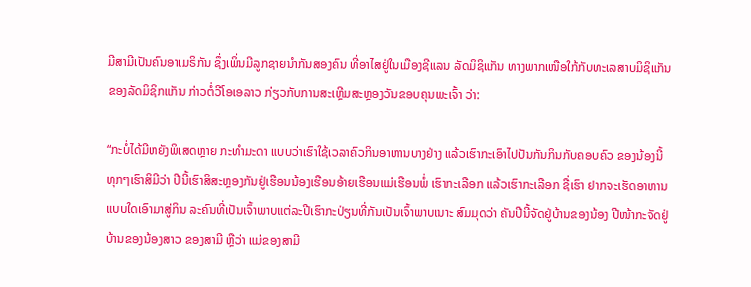ມີສາມີເປັນຄົນອາເມຣິກັນ ຊຶ່ງເພິ່ນມີລູກຊາຍນຳກັນສອງຄົນ ທີ່ອາໄສຢູ່ໃນເມືອງຊີແລນ ລັດມິຊິແກັນ ທາງພາກເໜືອໃກ້ກັບທະເລສາບມິຊິແກັນ ຂອງລັດມິຊິກແກັນ ກ່າວຕໍ່ວີໂອເອລາວ ກ່ຽວກັບການສະເຫຼີມສະຫຼອງວັນຂອບຄຸນພະເຈົ້າ ວ່າ:

“ກະບໍ່ໄດ້ມີຫຍັງພິເສດຫຼາຍ ກະທຳມະດາ ແບບວ່າເຮົາໃຊ້ເວລາຄົວກິນອາຫານບາງຢ່າງ ແລ້ວເຮົາກະເອົາໄປປັນກັນກິນກັບຄອບຄົວ ຂອງນ້ອງນີ້ ທຸກໆເຮົາສິມີວ່າ ປີນີ້ເຮົາສິສະຫຼອງກັນຢູ່ເຮືອນນ້ອງເຮືອນອ້າຍເຮືອນແມ່ເຮືອນພໍ່ ເຮົາກະເລືອກ ແລ້ວເຮົາກະເລືອກ ຊື່ເຮົາ ຢາກຈະເຮັດອາຫານແບບໃດເອົາມາສູ່ກິນ ລະຄົນທີ່ເປັນເຈົ້າພາບແຕ່ລະປີເຮົາກະປ່ຽນທີ່ກັນເປັນເຈົ້າພາບເນາະ ສົມມຸດວ່າ ຄັນປີນີ້ຈັດຢູ່ບ້ານຂອງນ້ອງ ປີໜ້າກະຈັດຢູ່ບ້ານຂອງນ້ອງສາວ ຂອງສາມີ ຫຼືວ່າ ແມ່ຂອງສາມີ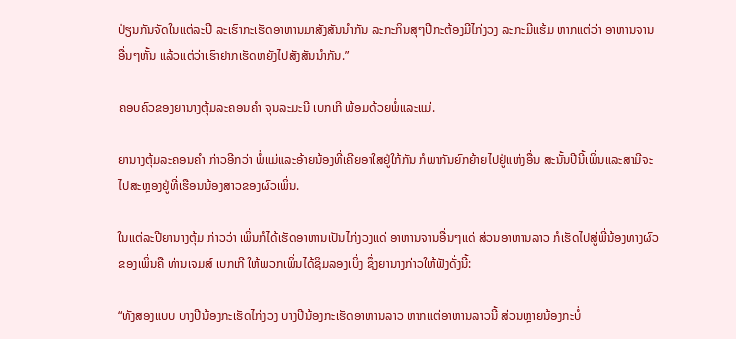ປ່ຽນກັນຈັດໃນແຕ່ລະປີ ລະເຮົາກະເຮັດອາຫານມາສັງສັນນຳກັນ ລະກະກິນສຸໆປີກະຕ້ອງມີໄກ່ງວງ ລະກະມີແຮ້ມ ຫາກແຕ່ວ່າ ອາຫານຈານອື່ນໆຫັ້ນ ແລ້ວແຕ່ວ່າເຮົາຢາກເຮັດຫຍັງໄປສັງສັນນຳກັນ.”

ຄອບຄົວຂອງຍານາງຕຸ້ມລະຄອນຄຳ ຈຸນລະມະນີ ເບກເກີ ພ້ອມດ້ວຍພໍ່ແລະແມ່.

ຍານາງຕຸ້ມລະຄອນຄຳ ກ່າວອີກວ່າ ພໍ່ແມ່ແລະອ້າຍນ້ອງທີ່ເຄີຍອາໃສຢູ່ໃກ້ກັນ ກໍພາກັນຍົກຍ້າຍໄປຢູ່ແຫ່ງອື່ນ ສະນັ້ນປີນີ້ເພິ່ນແລະສາມີຈະໄປສະຫຼອງຢູ່ທີ່ເຮືອນນ້ອງສາວຂອງຜົວເພິ່ນ.

ໃນແຕ່ລະປີຍານາງຕຸ້ມ ກ່າວວ່າ ເພິ່ນກໍໄດ້ເຮັດອາຫານເປັນໄກ່ງວງແດ່ ອາຫານຈານອື່ນໆແດ່ ສ່ວນອາຫານລາວ ກໍເຮັດໄປສູ່ພີ່ນ້ອງທາງຜົວຂອງເພິ່ນຄື ທ່ານເຈມສ໌ ເບກເກີ ໃຫ້ພວກເພິ່ນໄດ້ຊິມລອງເບິ່ງ ຊຶ່ງຍານາງກ່າວໃຫ້ຟັງດັ່ງນີ້:

“ທັງສອງແບບ ບາງປີນ້ອງກະເຮັດໄກ່ງວງ ບາງປີນ້ອງກະເຮັດອາຫານລາວ ຫາກແຕ່ອາຫານລາວນີ້ ສ່ວນຫຼາຍນ້ອງກະບໍ່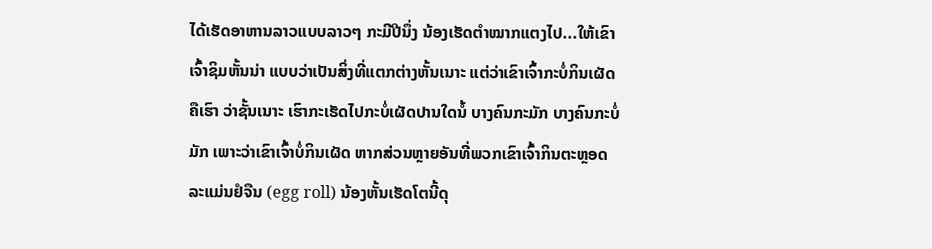ໄດ້ເຮັດອາຫານລາວແບບລາວໆ ກະມີປີນຶ່ງ ນ້ອງເຮັດຕຳໝາກແຕງໄປ...ໃຫ້ເຂົາເຈົ້າຊິມຫັ້ນນ່າ ແບບວ່າເປັນສິ່ງທີ່ແຕກຕ່າງຫັ້ນເນາະ ແຕ່ວ່າເຂົາເຈົ້າກະບໍ່ກິນເຜັດຄືເຮົາ ວ່າຊັ້ນເນາະ ເຮົາກະເຮັດໄປກະບໍ່ເຜັດປານໃດນໍ້ ບາງຄົນກະມັກ ບາງຄົນກະບໍ່ມັກ ເພາະວ່າເຂົາເຈົ້າບໍ່ກິນເຜັດ ຫາກສ່ວນຫຼາຍອັນທີ່ພວກເຂົາເຈົ້າກິນຕະຫຼອດ ລະແມ່ນຢໍຈືນ (egg roll) ນ້ອງຫັ້ນເຮັດໂຕນີ້ດຸ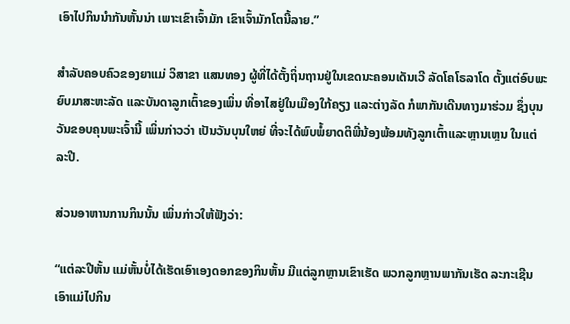ເອົາໄປກິນນຳກັນຫັ້ນນ່າ ເພາະເຂົາເຈົ້າມັກ ເຂົາເຈົ້າມັກໂຕນີ້ລາຍ.”

ສຳລັບຄອບຄົວຂອງຍາແມ່ ວິສາຂາ ແສນທອງ ຜູ້ທີ່ໄດ້ຕັ້ງຖິ່ນຖານຢູ່ໃນເຂດນະຄອນເດັນເວີ ລັດໂຄໂຣລາໂດ ຕັ້ງແຕ່ອົບພະຍົບມາສະຫະລັດ ແລະບັນດາລູກເຕົ້າຂອງເພິ່ນ ທີ່ອາໄສຢູ່ໃນເມືອງໃກ້ຄຽງ ແລະຕ່າງລັດ ກໍພາກັນເດີນທາງມາຮ່ວມ ຊຶ່ງບຸນວັນຂອບຄຸນພະເຈົ້ານີ້ ເພິ່ນກ່າວວ່າ ເປັນວັນບຸນໃຫຍ່ ທີ່ຈະໄດ້ພົບພໍ້ຍາດຕິພີ່ນ້ອງພ້ອມທັງລູກເຕົ້າແລະຫຼານເຫຼນ ໃນແຕ່ລະປີ.

ສ່ວນອາຫານການກິນນັ້ນ ເພິ່ນກ່າວໃຫ້ຟັງວ່າ:

“ແຕ່ລະປີຫັ້ນ ແມ່ຫັ້ນບໍ່ໄດ້ເຮັດເອົາເອງດອກຂອງກິນຫັ້ນ ມີແຕ່ລູກຫຼານເຂົາເຮັດ ພວກລູກຫຼານພາກັນເຮັດ ລະກະເຊີນເອົາແມ່ໄປກິນ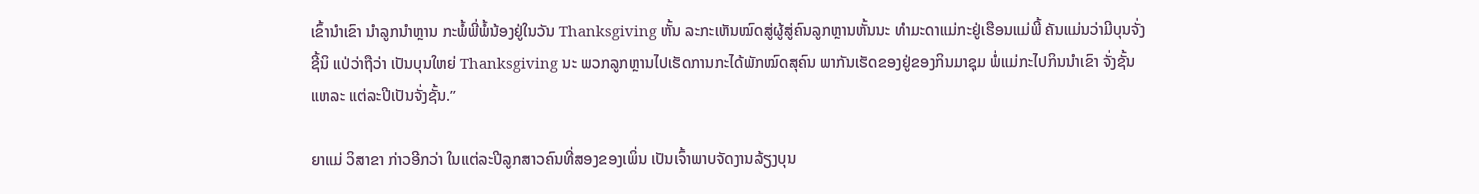ເຂົ້ານຳເຂົາ ນຳລູກນຳຫຼານ ກະພໍ້ພີ່ພໍ້ນ້ອງຢູ່ໃນວັນ Thanksgiving ຫັ້ນ ລະກະເຫັນໝົດສູ່ຜູ້ສູ່ຄົນລູກຫຼານຫັ້ນນະ ທຳມະດາແມ່ກະຢູ່ເຮືອນແມ່ພີ້ ຄັນແມ່ນວ່າມີບຸນຈັ່ງຊີ້ນິ ແປ່ວ່າຖືວ່າ ເປັນບຸນໃຫຍ່ Thanksgiving ນະ ພວກລູກຫຼານໄປເຮັດການກະໄດ້ພັກໝົດສຸຄົນ ພາກັນເຮັດຂອງຢູ່ຂອງກິນມາຊຸມ ພໍ່ແມ່ກະໄປກິນນຳເຂົາ ຈັ່ງຊັ້ນແຫລະ ແຕ່ລະປີເປັນຈັ່ງຊັ້ນ.”

ຍາແມ່ ວິສາຂາ ກ່າວອີກວ່າ ໃນແຕ່ລະປີລູກສາວຄົນທີ່ສອງຂອງເພິ່ນ ເປັນເຈົ້າພາບຈັດງານລ້ຽງບຸນ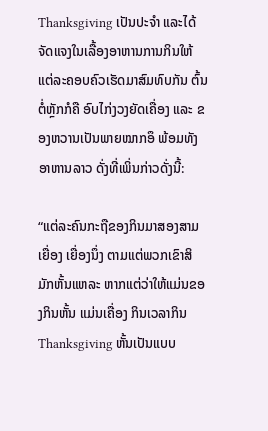Thanksgiving ເປັນປະຈຳ ແລະໄດ້ຈັດແຈງໃນເລື້ອງອາຫານການກິນໃຫ້ແຕ່ລະຄອບຄົວເຮັດມາສົມທົບກັນ ຕົ້ນຕໍ່ຫຼັກກໍຄື ອົບໄກ່ງວງຍັດເຄື່ອງ ແລະ ຂອງຫວານເປັນພາຍໝາກອຶ ພ້ອມທັງອາຫານລາວ ດັ່ງທີ່ເພິ່ນກ່າວດັ່ງນີ້:

“ແຕ່ລະຄົນກະຖືຂອງກິນມາສອງສາມເຍື່ອງ ເຍື່ອງນຶ່ງ ຕາມແຕ່ພວກເຂົາສິມັກຫັ້ນແຫລະ ຫາກແຕ່ວ່າໃຫ້ແມ່ນຂອງກິນຫັ້ນ ແມ່ນເຄື່ອງ ກິນເວລາກິນ Thanksgiving ຫັ້ນເປັນແບບ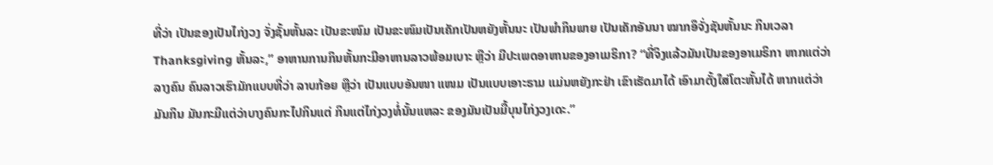ທີ່ວ່າ ເປັນຂອງເປັນໄກ່ງວງ ຈັ່ງຊັ້ນຫັ້ນລະ ເປັນຂະໜົມ ເປັນຂະໜົມເປັນເຄັກເປັນຫຍັງຫັ້ນນະ ເປັນພຳກິນພາຍ ເປັນເຄັກອັນນາ ໝາກອຶຈັ່ງຊັນຫັ້ນນະ ກິນເວລາ Thanksgiving ຫັ້ນລະ,” ອາຫານການກິນຫັ້ນກະມີອາຫານລາວພ້ອມເບາະ ຫຼືວ່າ ມີປະເພດອາຫານຂອງອາເມຣິກາ? “ທີ່ຈິງແລ້ວມັນເປັນຂອງອາເມຣິກາ ຫາກແຕ່ວ່າລາງຄົນ ຄົນລາວເຮົາມັກແບບທີ່ວ່າ ລາບກ້ອຍ ຫຼືວ່າ ເປັນແບບອັນໜາ ແໜມ ເປັນແບບເອາະຣາມ ແມ່ນຫຍັງກະຢ່າ ເຂົາເຮັດມາໄດ້ ເອົາມາຕັ້ງໃສ່ໂຕະຫັ້ນໄດ້ ຫາກແຕ່ວ່າ ມັນກິນ ມັນກະມີແຕ່ວ່າບາງຄົນກະໄປກິນແຕ່ ກິນແຕ່ໄກ່ງວງທໍ່ນັ້ນແຫລະ ຂອງມັນເປັນມື້ບຸນໄກ່ງວງເດະ.”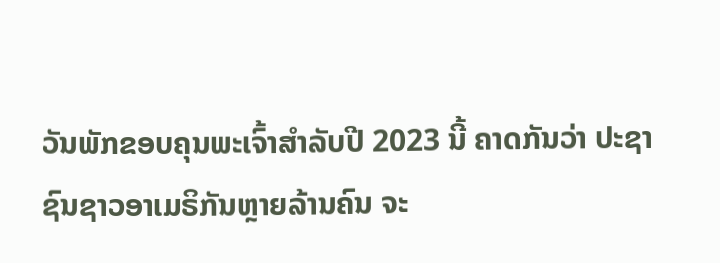ວັນພັກຂອບຄຸນພະເຈົ້າສຳລັບປີ 2023 ນີ້ ຄາດກັນວ່າ ປະຊາຊົນຊາວອາເມຣິກັນຫຼາຍລ້ານຄົນ ຈະ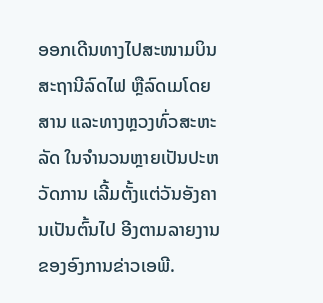ອອກເດີນທາງໄປສະໜາມບິນ ສະຖານີລົດໄຟ ຫຼືລົດເມໂດຍສານ ແລະທາງຫຼວງທົ່ວສະຫະລັດ ໃນຈຳນວນຫຼາຍເປັນປະຫວັດການ ເລີ້ມຕັ້ງແຕ່ວັນອັງຄານເປັນຕົ້ນໄປ ອີງຕາມລາຍງານຂອງອົງການຂ່າວເອພີ.